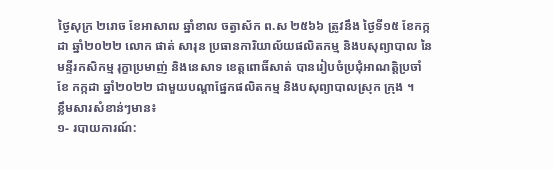ថ្ងៃសុក្រ ២រោច ខែអាសាឍ ឆ្នាំខាល ចត្វាស័ក ព.ស ២៥៦៦ ត្រូវនឹង ថ្ងៃទី១៥ ខែកក្កដា ឆ្នាំ២០២២ លោក ផាត់ សារុន ប្រធានការិយាល័យផលិតកម្ម និងបសុព្យាបាល នៃមន្ទីរកសិកម្ម រុក្ខាប្រមាញ់ និងនេសាទ ខេត្តពោធិ៍សាត់ បានរៀបចំប្រជុំអាណត្តិប្រចាំខែ កក្កដា ឆ្នាំ២០២២ ជាមួយបណ្តាផ្នែកផលិតកម្ម និងបសុព្យាបាលស្រុក ក្រុង ។
ខ្លឹមសារសំខាន់ៗមាន៖
១- របាយការណ៍: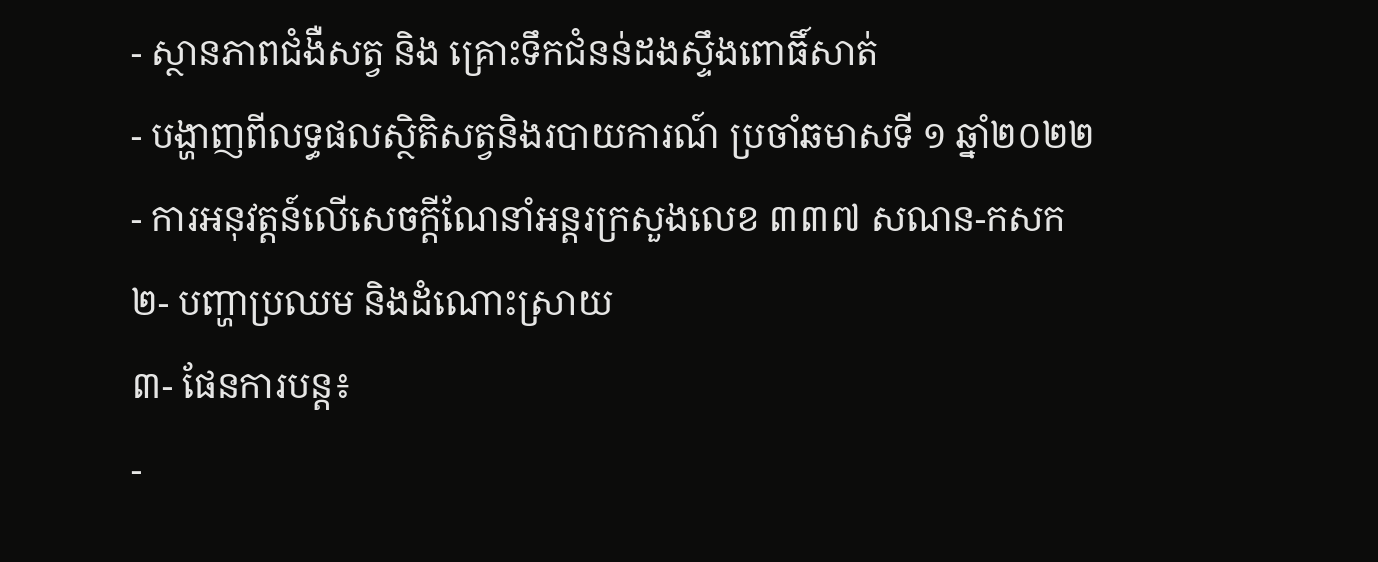- ស្ថានភាពជំងឺសត្វ និង គ្រោះទឹកជំនន់ដងស្ទឹងពោធិ៍សាត់
- បង្ហាញពីលទ្ធផលស្ថិតិសត្វនិងរបាយការណ៍ ប្រចាំឆមាសទី ១ ឆ្នាំ២០២២
- ការអនុវត្តន៍លើសេចក្តីណែនាំអន្តរក្រសួងលេខ ៣៣៧ សណន-កសក
២- បញ្ហាប្រឈម និងដំណោះស្រាយ
៣- ផែនការបន្ត៖
-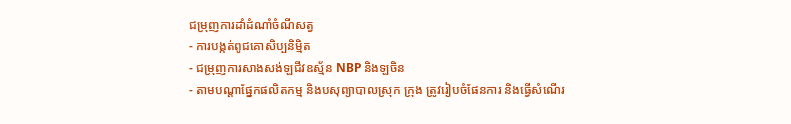ជម្រុញការដាំដំណាំចំណីសត្វ
- ការបង្កត់ពូជគោសិប្បនិម្មិត
- ជម្រុញការសាងសង់ឡជីវឧស្ម័ន NBP និងឡចិន
- តាមបណ្តាផ្នែកផលិតកម្ម និងបសុព្យាបាលស្រុក ក្រុង ត្រូវរៀបចំផែនការ និងធ្វើសំណើរ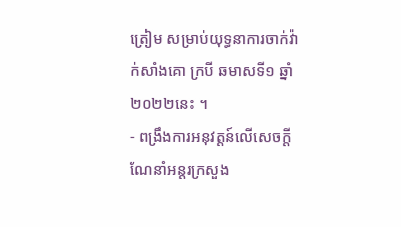ត្រៀម សម្រាប់យុទ្ធនាការចាក់វ៉ាក់សាំងគោ ក្របី ឆមាសទី១ ឆ្នាំ២០២២នេះ ។
- ពង្រឹងការអនុវត្តន៍លើសេចក្តីណែនាំអន្តរក្រសួង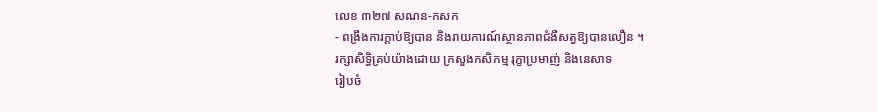លេខ ៣២៧ សណន-កសក
- ពង្រឹងការក្តាប់ឱ្យបាន និងរាយការណ៍ស្ថានភាពជំងឺសត្វឱ្យបានលឿន ។
រក្សាសិទិ្ធគ្រប់យ៉ាងដោយ ក្រសួងកសិកម្ម រុក្ខាប្រមាញ់ និងនេសាទ
រៀបចំ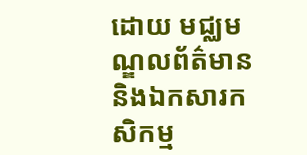ដោយ មជ្ឈមណ្ឌលព័ត៌មាន និងឯកសារកសិកម្ម